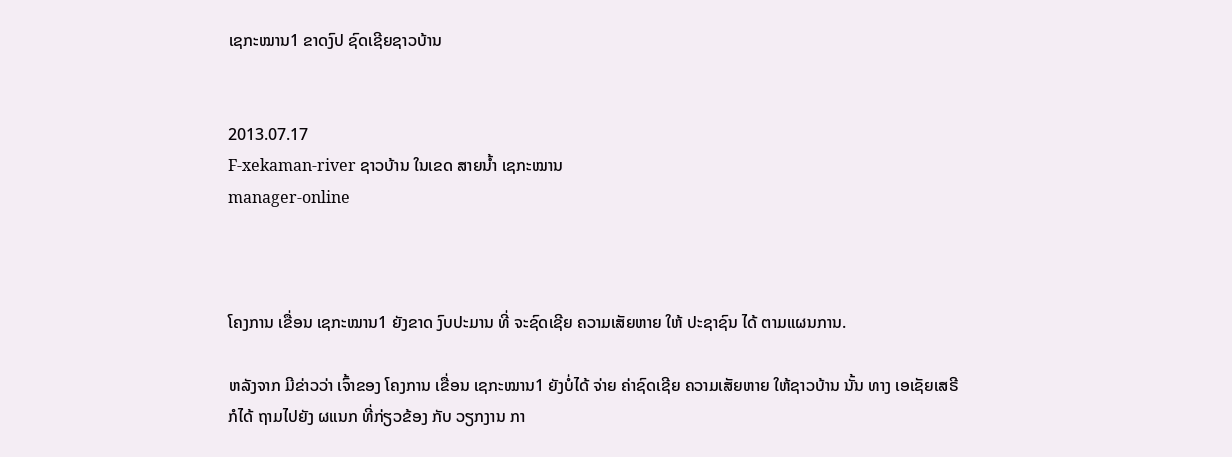ເຊກະໝານ1 ຂາດງົປ ຊົດເຊີຍຊາວບ້ານ


2013.07.17
F-xekaman-river ຊາວບ້ານ ໃນເຂດ ສາຍນໍ້າ ເຊກະໝານ
manager-online



ໂຄງການ ເຂື່ອນ ເຊກະໝານ1 ຍັງຂາດ ງົບປະມານ ທີ່ ຈະຊົດເຊີຍ ຄວາມເສັຍຫາຍ ໃຫ້ ປະຊາຊົນ ໄດ້ ຕາມແຜນການ.

ຫລັງຈາກ ມີຂ່າວວ່າ ເຈົ້າຂອງ ໂຄງການ ເຂື່ອນ ເຊກະໝານ1 ຍັງບໍ່ໄດ້ ຈ່າຍ ຄ່າຊົດເຊີຍ ຄວາມເສັຍຫາຍ ໃຫ້ຊາວບ້ານ ນັ້ນ ທາງ ເອເຊັຍເສຣີ ກໍໄດ້ ຖາມໄປຍັງ ຜແນກ ທີ່ກ່ຽວຂ້ອງ ກັບ ວຽກງານ ກາ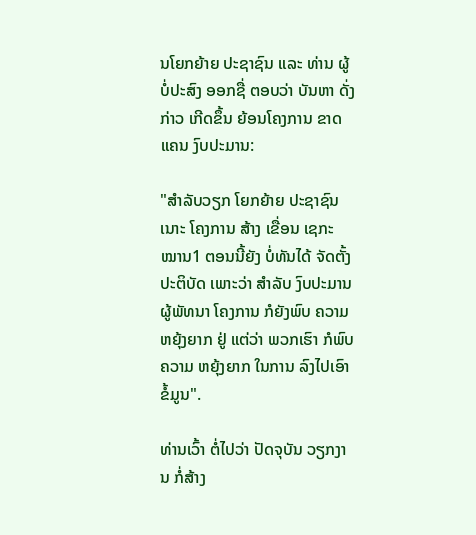ນໂຍກຍ້າຍ ປະຊາຊົນ ແລະ ທ່ານ ຜູ້ບໍ່ປະສົງ ອອກຊື່ ຕອບວ່າ ບັນຫາ ດັ່ງກ່າວ ເກີດຂຶ້ນ ຍ້ອນໂຄງການ ຂາດແຄນ ງົບປະມານ:

"ສໍາລັບວຽກ ໂຍກຍ້າຍ ປະຊາຊົນ ເນາະ ໂຄງການ ສ້າງ ເຂື່ອນ ເຊກະໝານ1 ຕອນນີ້ຍັງ ບໍ່ທັນໄດ້ ຈັດຕັ້ງ ປະຕິບັດ ເພາະວ່າ ສໍາລັບ ງົບປະມານ ຜູ້ພັທນາ ໂຄງການ ກໍຍັງພົບ ຄວາມຫຍຸ້ງຍາກ ຢູ່ ແຕ່ວ່າ ພວກເຮົາ ກໍພົບຄວາມ ຫຍຸ້ງຍາກ ໃນການ ລົງໄປເອົາ ຂໍ້ມູນ".

ທ່ານເວົ້າ ຕໍ່ໄປວ່າ ປັດຈຸບັນ ວຽກງານ ກໍ່ສ້າງ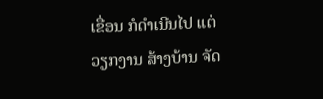ເຂື່ອນ ກໍດໍາເນີນໄປ ແຕ່ ວຽກງານ ສ້າງບ້ານ ຈັດ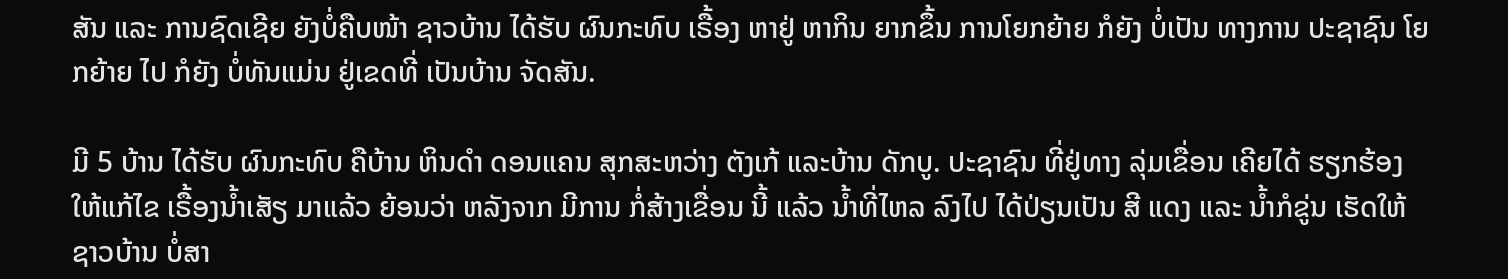ສັນ ແລະ ການຊົດເຊີຍ ຍັງບໍ່ຄືບໜ້າ ຊາວບ້ານ ໄດ້ຮັບ ຜົນກະທົບ ເຣື້ອງ ຫາຢູ່ ຫາກິນ ຍາກຂຶ້ນ ການໂຍກຍ້າຍ ກໍຍັງ ບໍ່ເປັນ ທາງການ ປະຊາຊົນ ໂຍກຍ້າຍ ໄປ ກໍຍັງ ບໍ່ທັນແມ່ນ ຢູ່ເຂດທີ່ ເປັນບ້ານ ຈັດສັນ.

ມີ 5 ບ້ານ ໄດ້ຮັບ ຜົນກະທົບ ຄືບ້ານ ຫິນດໍາ ດອນແຄນ ສຸກສະຫວ່າງ ຕັງເກ້ ແລະບ້ານ ດັກບູ. ປະຊາຊົນ ທີ່ຢູ່ທາງ ລຸ່ມເຂື່ອນ ເຄີຍໄດ້ ຮຽກຮ້ອງ ໃຫ້ແກ້ໄຂ ເຣື້ອງນໍ້າເສັຽ ມາແລ້ວ ຍ້ອນວ່າ ຫລັງຈາກ ມີການ ກໍ່ສ້າງເຂື່ອນ ນີ້ ແລ້ວ ນໍ້າທີ່ໄຫລ ລົງໄປ ໄດ້ປ່ຽນເປັນ ສີ ແດງ ແລະ ນໍ້າກໍຂູ່ນ ເຮັດໃຫ້ ຊາວບ້ານ ບໍ່ສາ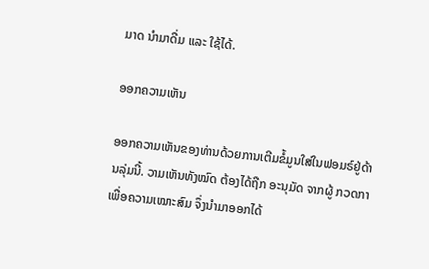ມາດ ນໍາມາດື່ມ ແລະ ໃຊ້ໄດ້.

ອອກຄວາມເຫັນ

ອອກຄວາມເຫັນຂອງທ່ານດ້ວຍການເຕີມຂໍ້ມູນໃສ່ໃນຟອມຣ໌ຢູ່ດ້ານລຸ່ມນີ້. ວາມເຫັນທັງໝົດ ຕ້ອງໄດ້ຖືກ ອະນຸມັດ ຈາກຜູ້ ກວດກາ ເພື່ອຄວາມເໝາະສົມ ຈຶ່ງນໍາມາອອກໄດ້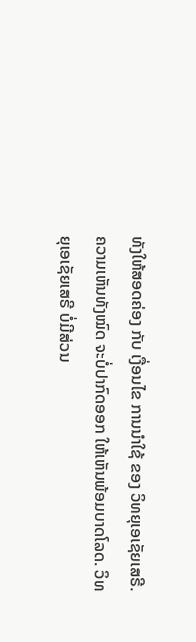ທັງໃຫ້ສອດຄ່ອງ ກັບ ເງື່ອນໄຂ ການນຳໃຊ້ ຂອງ ວິທຍຸເອເຊັຍເສຣີ. ຄວາມເຫັນທັງໝົດ ຈະບໍ່ປາກົດອອກ ໃຫ້ເຫັນພ້ອມບາດໂລດ. ວິທຍຸເອເຊັຍເສຣີ ບໍ່ມີສ່ວນ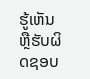ຮູ້ເຫັນ ຫຼືຮັບຜິດຊອບ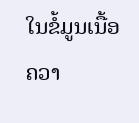ໃນຂໍ້ມູນເນື້ອຄວາ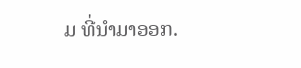ມ ທີ່ນໍາມາອອກ.